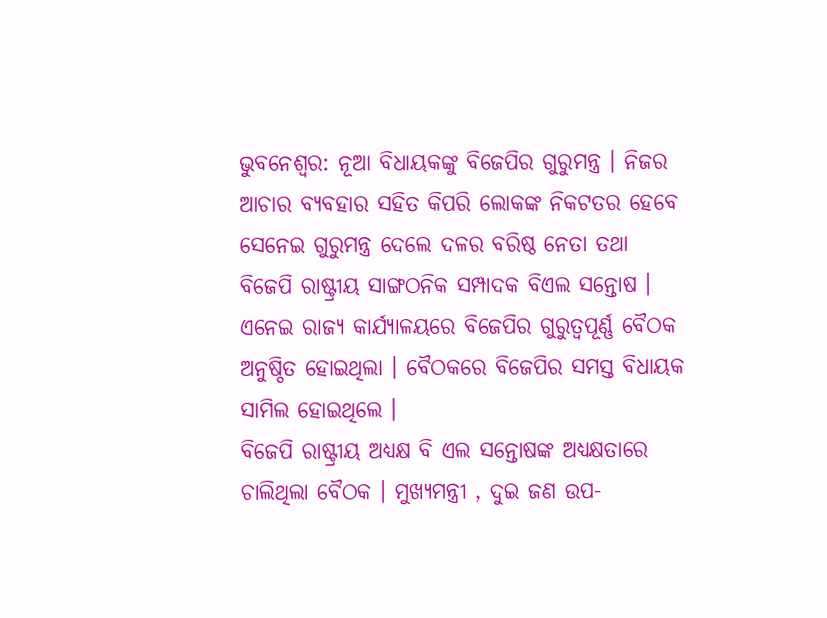ଭୁବନେଶ୍ବର: ନୂଆ ବିଧାୟକଙ୍କୁ ବିଜେପିର ଗୁରୁମନ୍ତ୍ର । ନିଜର ଆଚାର ବ୍ୟବହାର ସହିତ କିପରି ଲୋକଙ୍କ ନିକଟତର ହେବେ ସେନେଇ ଗୁରୁମନ୍ତ୍ର ଦେଲେ ଦଳର ବରିଷ୍ଠ ନେତା ତଥା ବିଜେପି ରାଷ୍ଟ୍ରୀୟ ସାଙ୍ଗଠନିକ ସମ୍ପାଦକ ବିଏଲ ସନ୍ତୋଷ । ଏନେଇ ରାଜ୍ୟ କାର୍ଯ୍ୟାଳୟରେ ବିଜେପିର ଗୁରୁତ୍ୱପୂର୍ଣ୍ଣ ବୈଠକ ଅନୁଷ୍ଠିତ ହୋଇଥିଲା । ବୈଠକରେ ବିଜେପିର ସମସ୍ତ ବିଧାୟକ ସାମିଲ ହୋଇଥିଲେ ।
ବିଜେପି ରାଷ୍ଟ୍ରୀୟ ଅଧ୍ୟକ୍ଷ ବି ଏଲ ସନ୍ତୋଷଙ୍କ ଅଧ୍ୟକ୍ଷତାରେ ଚାଲିଥିଲା ବୈଠକ । ମୁଖ୍ୟମନ୍ତ୍ରୀ , ଦୁଇ ଜଣ ଉପ-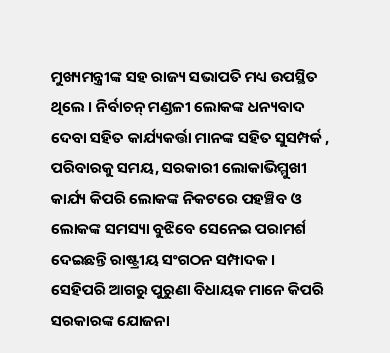ମୁଖ୍ୟମନ୍ତ୍ରୀଙ୍କ ସହ ରାଜ୍ୟ ସଭାପତି ମଧ୍ୟ ଉପସ୍ଥିତ ଥିଲେ । ନିର୍ବାଚନ୍ ମଣ୍ଡଳୀ ଲୋକଙ୍କ ଧନ୍ୟବାଦ ଦେବା ସହିତ କାର୍ଯ୍ୟକର୍ତ୍ତା ମାନଙ୍କ ସହିତ ସୁସମ୍ପର୍କ , ପରିବାରକୁ ସମୟ, ସରକାରୀ ଲୋକାଭିମ୍ମୁଖୀ କାର୍ଯ୍ୟ କିପରି ଲୋକଙ୍କ ନିକଟରେ ପହଞ୍ଚିବ ଓ ଲୋକଙ୍କ ସମସ୍ୟା ବୁଝିବେ ସେନେଇ ପରାମର୍ଶ ଦେଇଛନ୍ତି ରାଷ୍ଟ୍ରୀୟ ସଂଗଠନ ସମ୍ପାଦକ ।
ସେହିପରି ଆଗରୁ ପୁରୁଣା ବିଧାୟକ ମାନେ କିପରି ସରକାରଙ୍କ ଯୋଜନା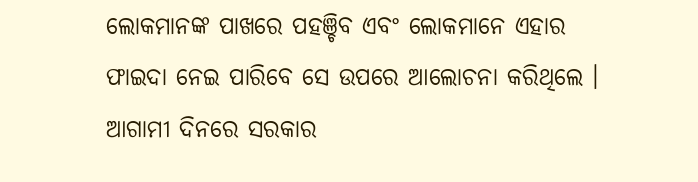ଲୋକମାନଙ୍କ ପାଖରେ ପହଞ୍ଚିବ ଏବଂ ଲୋକମାନେ ଏହାର ଫାଇଦା ନେଇ ପାରିବେ ସେ ଉପରେ ଆଲୋଚନା କରିଥିଲେ । ଆଗାମୀ ଦିନରେ ସରକାର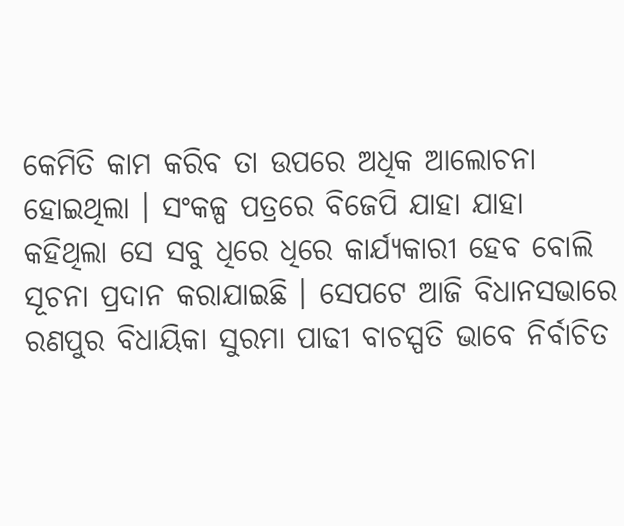କେମିତି କାମ କରିବ ତା ଉପରେ ଅଧିକ ଆଲୋଚନା ହୋଇଥିଲା । ସଂକଳ୍ପ ପତ୍ରରେ ବିଜେପି ଯାହା ଯାହା କହିଥିଲା ସେ ସବୁ ଧିରେ ଧିରେ କାର୍ଯ୍ୟକାରୀ ହେବ ବୋଲି ସୂଚନା ପ୍ରଦାନ କରାଯାଇଛି । ସେପଟେ ଆଜି ବିଧାନସଭାରେ ରଣପୁର ବିଧାୟିକା ସୁରମା ପାଢୀ ବାଚସ୍ପତି ଭାବେ ନିର୍ବାଚିତ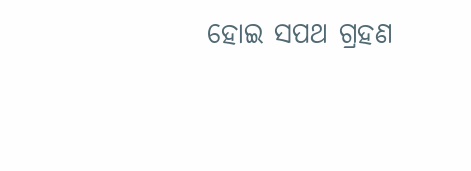ହୋଇ ସପଥ ଗ୍ରହଣ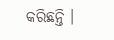କରିଛନ୍ତି ।